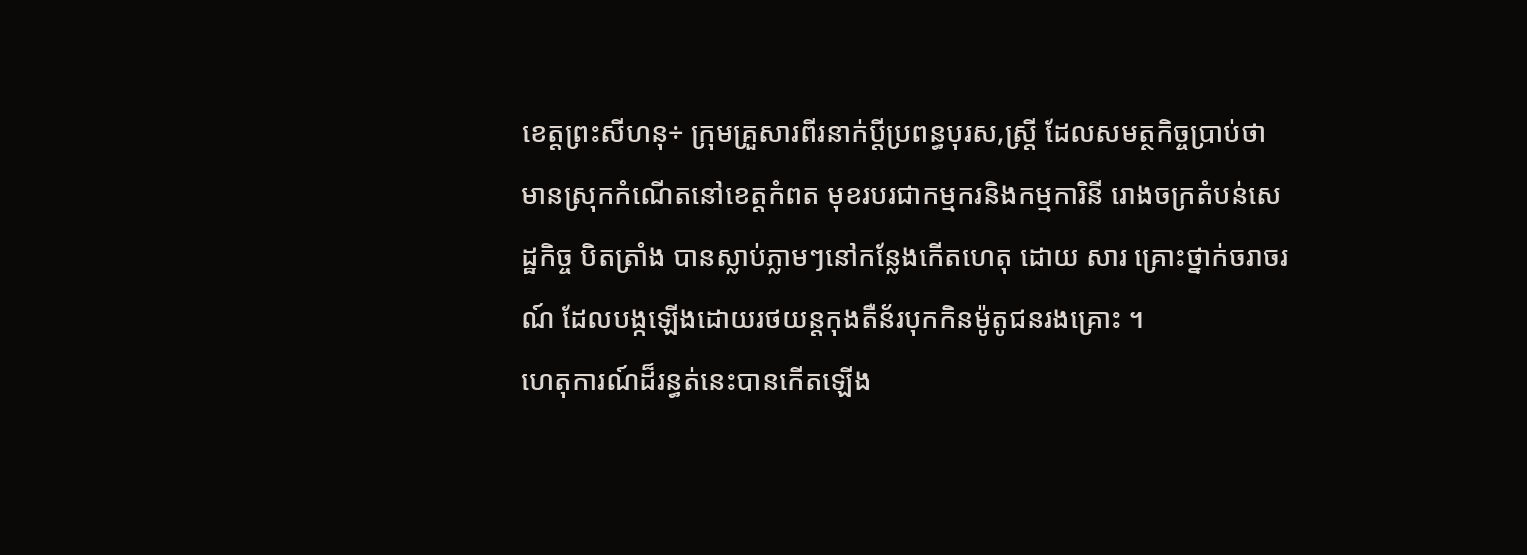ខេត្តព្រះសីហនុ÷ ក្រុមគ្រួសារពីរនាក់ប្ដីប្រពន្ធបុរស,ស្ត្រី ដែលសមត្ថកិច្ចប្រាប់ថា មានស្រុកកំណើតនៅខេត្តកំពត មុខរបរជាកម្មករនិងកម្មការិនី រោងចក្រតំបន់សេដ្ឋកិច្ច បិតត្រាំង បានស្លាប់ភ្លាមៗនៅកន្លែងកើតហេតុ ដោយ សារ គ្រោះថ្នាក់ចរាចរណ៍ ដែលបង្កឡើងដោយរថយន្តកុងតឺន័របុកកិនម៉ូតូជនរងគ្រោះ ។
ហេតុការណ៍ដ៏រន្ធត់នេះបានកើតឡើង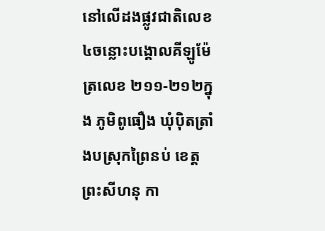នៅលើដងផ្លូវជាតិលេខ៤ចន្លោះបង្គោលគីឡូម៉ែត្រលេខ ២១១-២១២ក្នុង ភូមិពូធឿង ឃុំប៉ិតត្រាំងបស្រុកព្រៃនប់ ខេត្តព្រះសីហនុ កា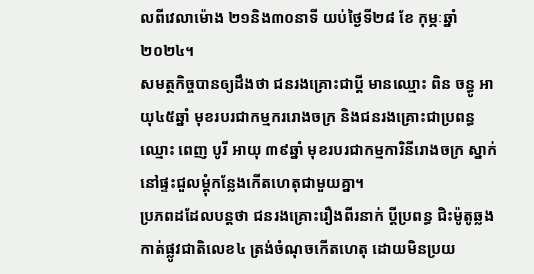លពីវេលាម៉ោង ២១និង៣០នាទី យប់ថ្ងៃទី២៨ ខែ កុម្ភៈឆ្នាំ២០២៤។
សមត្ថកិច្ចបានឲ្យដឹងថា ជនរងគ្រោះជាប្តី មានឈ្មោះ ពិន ចន្ធូ អាយុ៤៥ឆ្នាំ មុខរបរជាកម្មកររោងចក្រ និងជនរងគ្រោះជាប្រពន្ធឈ្មោះ ពេញ បូរី អាយុ ៣៩ឆ្នាំ មុខរបរជាកម្មការិនីរោងចក្រ ស្នាក់នៅផ្ទះជួលម្តុំកន្លែងកើតហេតុជាមួយគ្នា។
ប្រភពដដែលបន្តថា ជនរងគ្រោះរឿងពីរនាក់ ប្តីប្រពន្ធ ជិះម៉ូតូឆ្លងកាត់ផ្លូវជាតិលេខ៤ ត្រង់ចំណុចកើតហេតុ ដោយមិនប្រយ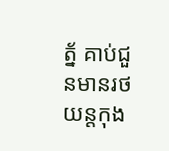ត្ន័ គាប់ជួនមានរថយន្តកុង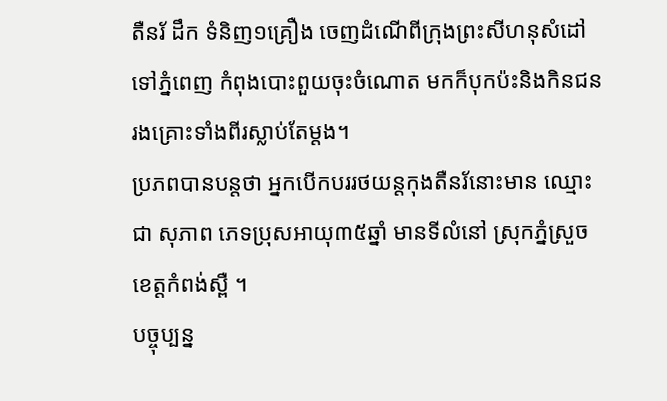តឺនរ័ ដឹក ទំនិញ១គ្រឿង ចេញដំណើពីក្រុងព្រះសីហនុសំដៅទៅភ្នំពេញ កំពុងបោះពួយចុះចំណោត មកក៏បុកប៉ះនិងកិនជនរងគ្រោះទាំងពីរស្លាប់តែម្តង។
ប្រភពបានបន្តថា អ្នកបើកបររថយន្តកុងតឺនរ័នោះមាន ឈ្មោះ ជា សុភាព ភេទប្រុសអាយុ៣៥ឆ្នាំ មានទីលំនៅ ស្រុកភ្នំស្រួចខេត្តកំពង់ស្ពឺ ។
បច្ចុប្បន្ន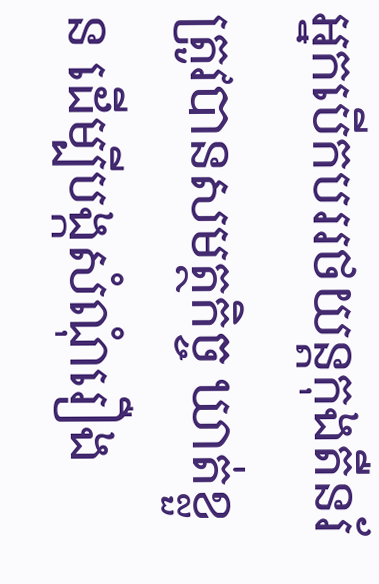អ្នកបើកបររថយន្តកុងតឺនរ័ ត្រូវបានសមត្ថកិច្ច ឃាត់ខ្លួន ដើម្បីបង្កសំណុំរឿង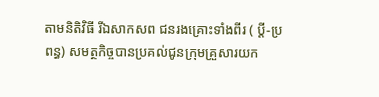តាមនិតិវិធី រីឯសាកសព ជនរងគ្រោះទាំងពីរ ( ប្តី-ប្រពន្ធ) សមត្ថកិច្ចបានប្រគល់ជូនក្រុមគ្រួសារយក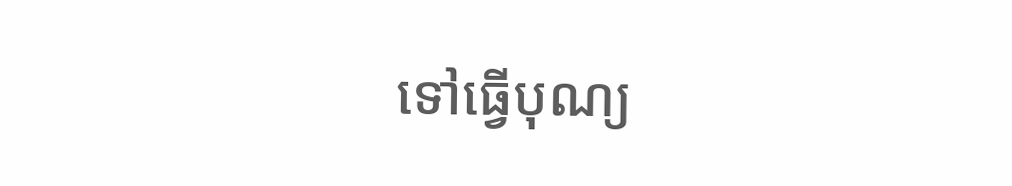ទៅធ្វើបុណ្យ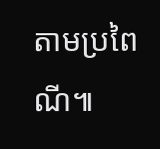តាមប្រពៃណី៕